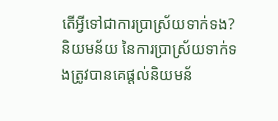តើអ្វីទៅជាការប្រាស្រ័យទាក់ទង?
និយមន័យ នៃការប្រាស្រ័យទាក់ទងត្រូវបានគេផ្តល់និយមន័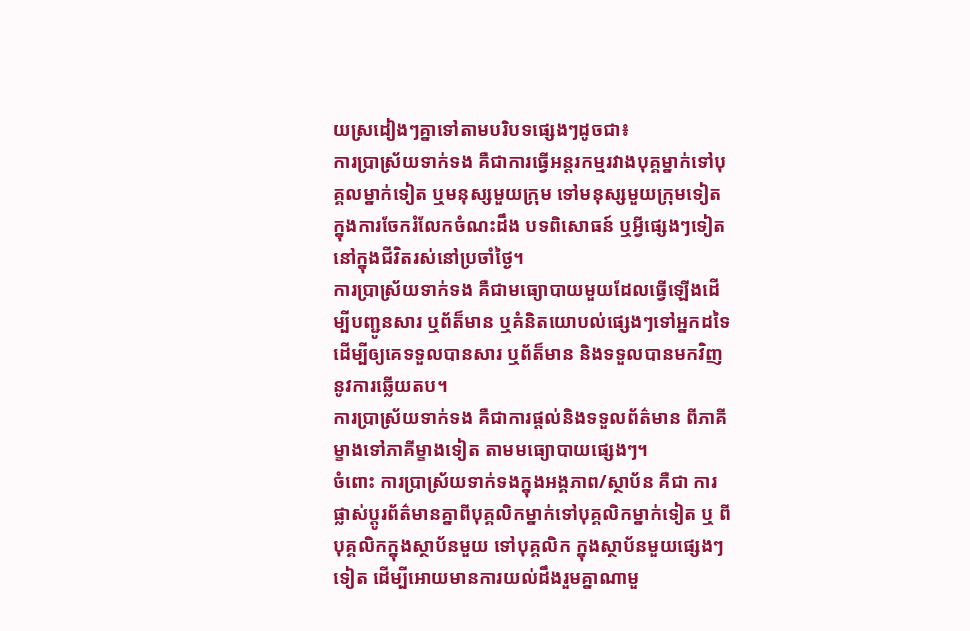យស្រដៀងៗគ្នាទៅតាមបរិបទផ្សេងៗដូចជា៖
ការប្រាស្រ័យទាក់ទង គឺជាការធ្វើអន្តរកម្មរវាងបុគ្គម្នាក់ទៅបុគ្គលម្នាក់ទៀត ឬមនុស្សមួយក្រុម ទៅមនុស្សមួយក្រុមទៀតក្នុងការចែករំលែកចំណះដឹង បទពិសោធន៍ ឬអ្វីផ្សេងៗទៀតនៅក្នុងជីវិតរស់នៅប្រចាំថ្ងៃ។
ការប្រាស្រ័យទាក់ទង គឺជាមធ្យោបាយមួយដែលធ្វើឡើងដើម្បីបញ្ជូនសារ ឬព័ត៏មាន ឬគំនិតយោបល់ផ្សេងៗទៅអ្នកដទៃ ដើម្បីឲ្យគេទទួលបានសារ ឬព័ត៏មាន និងទទួលបានមកវិញនូវការឆ្លើយតប។
ការប្រាស្រ័យទាក់ទង គឺជាការផ្តល់និងទទួលព័ត៌មាន ពីភាគីម្ខាងទៅភាគីម្ខាងទៀត តាមមធ្យោបាយផ្សេងៗ។
ចំពោះ ការប្រាស្រ័យទាក់ទងក្នុងអង្គភាព/ស្ថាប័ន គឺជា ការផ្លាស់ប្តូរព័ត៌មានគ្នាពីបុគ្គលិកម្នាក់ទៅបុគ្គលិកម្នាក់ទៀត ឬ ពីបុគ្គលិកក្នុងស្ថាប័នមួយ ទៅបុគ្គលិក ក្នុងស្ថាប័នមួយផ្សេងៗទៀត ដើម្បីអោយមានការយល់ដឹងរួមគ្នាណាមួ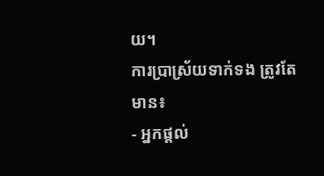យ។
ការប្រាស្រ័យទាក់ទង ត្រូវតែមាន៖
- អ្នកផ្តល់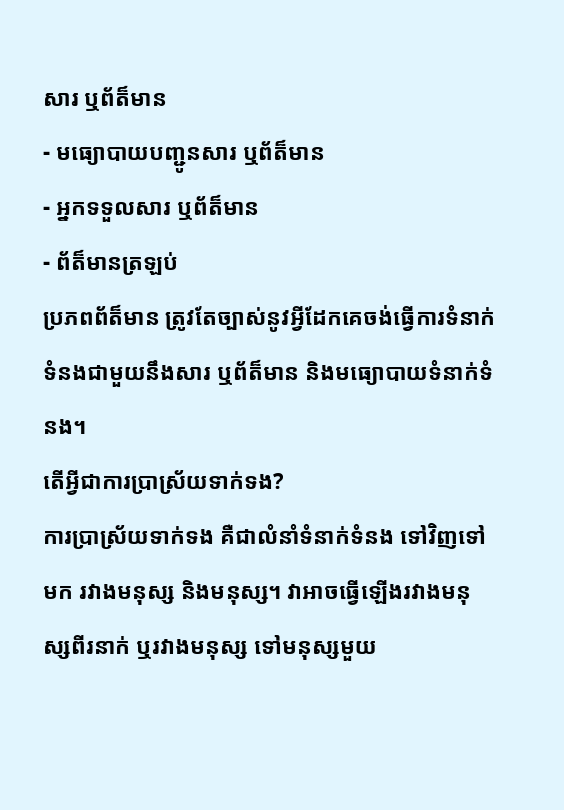សារ ឬព័ត៏មាន
- មធ្យោបាយបញ្ជូនសារ ឬព័ត៏មាន
- អ្នកទទួលសារ ឬព័ត៏មាន
- ព័ត៏មានត្រឡប់
ប្រភពព័ត៏មាន ត្រូវតែច្បាស់នូវអ្វីដែកគេចង់ធ្វើការទំនាក់ទំនងជាមួយនឹងសារ ឬព័ត៏មាន និងមធ្យោបាយទំនាក់ទំនង។
តើអ្វីជាការប្រាស្រ័យទាក់ទង?
ការប្រាស្រ័យទាក់ទង គឺជាលំនាំទំនាក់ទំនង ទៅវិញទៅមក រវាងមនុស្ស និងមនុស្ស។ វាអាចធ្វើឡើងរវាងមនុស្សពីរនាក់ ឬរវាងមនុស្ស ទៅមនុស្សមួយ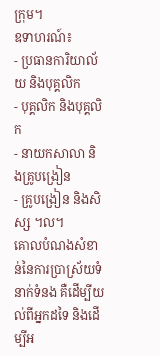ក្រុម។
ឧទាហរណ៍៖
- ប្រធានការិយាល័យ និងបុគ្គលិក
- បុគ្គលិក និងបុគ្គលិក
- នាយកសាលា និងគ្រូបង្រៀន
- គ្រូបង្រៀន និងសិស្ស ។ល។
គោលបំណងសំខាន់នៃការប្រាស្រ័យទំនាក់ទំនង គឺដើម្បីយល់ពីអ្នកដទៃ និងដើម្បីអ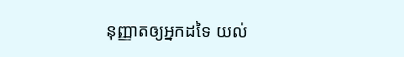នុញ្ញាតឲ្យអ្នកដទៃ យល់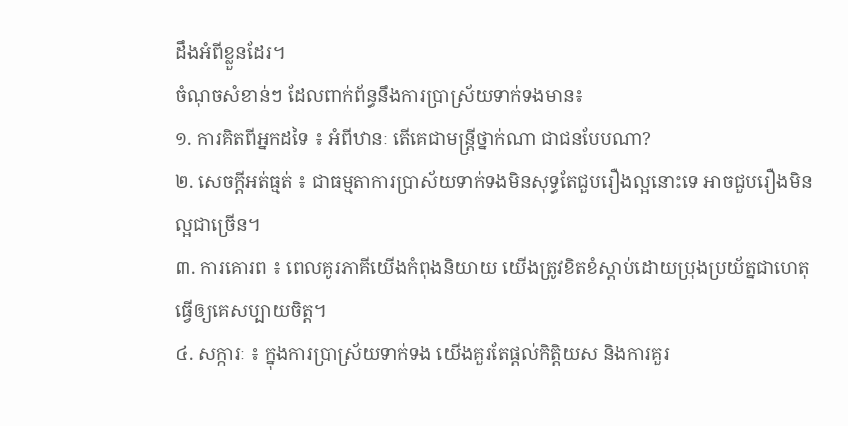ដឹងអំពីខ្លួនដែរ។
ចំណុចសំខាន់ៗ ដែលពាក់ព័ន្ធនឹងការប្រាស្រ័យទាក់ទងមាន៖
១. ការគិតពីអ្នកដទៃ ៖ អំពីឋានៈ តើគេជាមន្រ្តីថ្នាក់ណា ជាជនបែបណា?
២. សេចក្ដីអត់ធ្មត់ ៖ ជាធម្មតាការប្រាស័យទាក់ទងមិនសុទ្ធតែជួបរឿងល្អនោះទេ អាចជួបរឿងមិនល្អជាច្រើន។
៣. ការគោរព ៖ ពេលគូរភាគីយើងកំពុងនិយាយ យើងត្រូវខិតខំស្ដាប់ដោយប្រុងប្រយ័ត្នជាហេតុធ្វើឲ្យគេសប្បាយចិត្ត។
៤. សក្ការៈ ៖ ក្នុងការប្រាស្រ័យទាក់ទង យើងគួរតែផ្ដល់កិត្តិយស និងការគួរ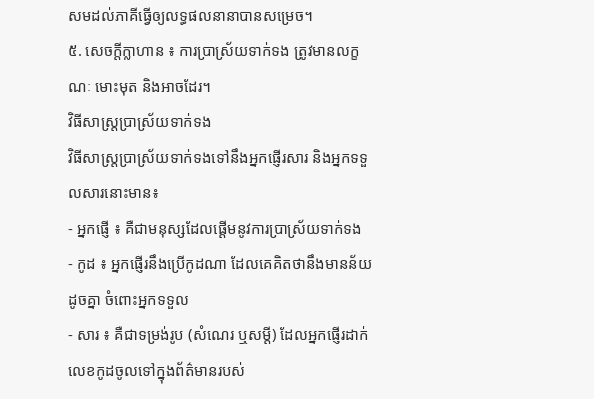សមដល់ភាគីធ្វើឲ្យលទ្ធផលនានាបានសម្រេច។
៥. សេចក្ដីក្លាហាន ៖ ការប្រាស្រ័យទាក់ទង ត្រូវមានលក្ខណៈ មោះមុត និងអាចដែរ។
វិធីសាស្ត្រប្រាស្រ័យទាក់ទង
វិធីសាស្ត្រប្រាស្រ័យទាក់ទងទៅនឹងអ្នកផ្ញើរសារ និងអ្នកទទួលសារនោះមាន៖
- អ្នកផ្ញើ ៖ គឺជាមនុស្សដែលផ្តើមនូវការប្រាស្រ័យទាក់ទង
- កូដ ៖ អ្នកផ្ញើរនឹងប្រើកូដណា ដែលគេគិតថានឹងមានន័យដូចគ្នា ចំពោះអ្នកទទួល
- សារ ៖ គឺជាទម្រង់រូប (សំណេរ ឬសម្តី) ដែលអ្នកផ្ញើរដាក់លេខកូដចូលទៅក្នុងព័ត៌មានរបស់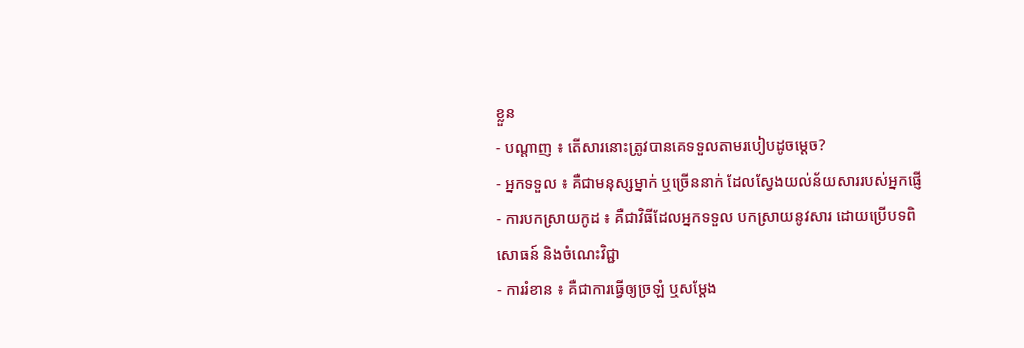ខ្លួន
- បណ្តាញ ៖ តើសារនោះត្រូវបានគេទទួលតាមរបៀបដូចម្តេច?
- អ្នកទទួល ៖ គឺជាមនុស្សម្នាក់ ឬច្រើននាក់ ដែលស្វែងយល់ន័យសាររបស់អ្នកផ្ញើ
- ការបកស្រាយកូដ ៖ គឺជាវិធីដែលអ្នកទទួល បកស្រាយនូវសារ ដោយប្រើបទពិសោធន៍ និងចំណេះវិជ្ជា
- ការរំខាន ៖ គឺជាការធ្វើឲ្យច្រឡំ ឬសម្តែង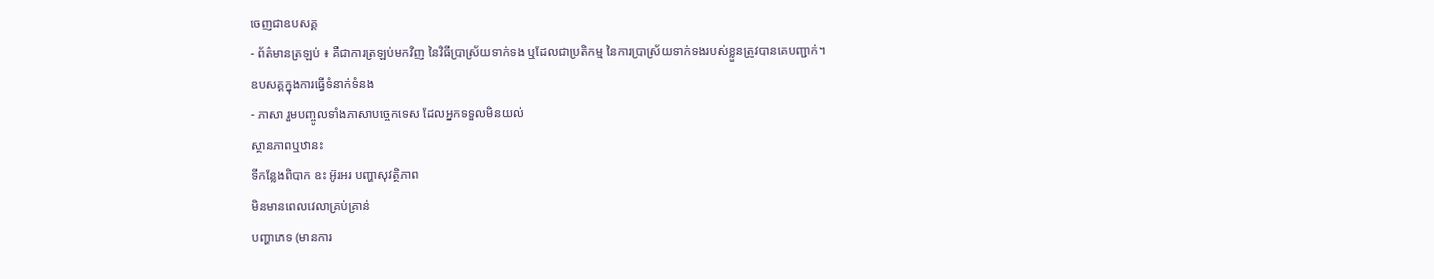ចេញជាឧបសគ្គ
- ព័ត៌មានត្រឡប់ ៖ គឺជាការត្រឡប់មកវិញ នៃវិធីប្រាស្រ័យទាក់ទង ឬដែលជាប្រតិកម្ម នៃការប្រាស្រ័យទាក់ទងរបស់ខ្លួនត្រូវបានគេបញ្ជាក់។
ឧបសគ្គក្នុងការធ្វើទំនាក់ទំនង
- ភាសា រួមបញ្ចូលទាំងភាសាបច្ចេកទេស ដែលអ្នកទទួលមិនយល់
ស្ថានភាពឬឋានះ
ទីកន្លែងពិបាក ឧះ អ៊ូរអរ បញ្ហាសុវត្ថិភាព
មិនមានពេលវេលាគ្រប់គ្រាន់
បញ្ហាភេទ (មានការ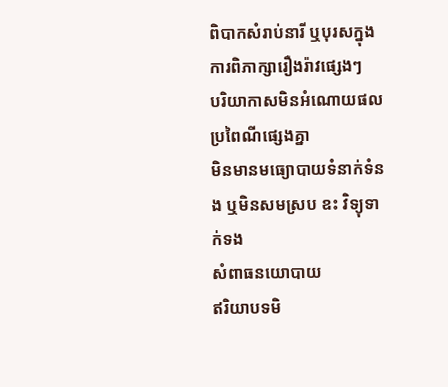ពិបាកសំរាប់នារី ឬបុរសក្នុងការពិភាក្សារឿងរ៉ាវផ្សេងៗ
បរិយាកាសមិនអំណោយផល
ប្រពៃណីផ្សេងគ្នា
មិនមានមធ្យោបាយទំនាក់ទំនង ឬមិនសមស្រប ឧះ វិទ្យុទាក់ទង
សំពាធនយោបាយ
ឥរិយាបទមិ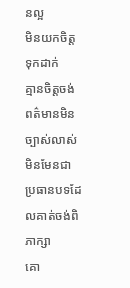នល្អ
មិនយកចិត្តទុកដាក់
គ្មានចិត្តចង់
ពត៌មានមិនច្បាស់លាស់
មិនមែនជាប្រធានបទដែលគាត់ចង់ពិភាក្សា
គោ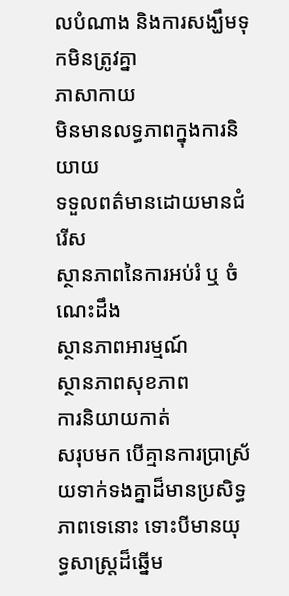លបំណាង និងការសង្ឃឹមទុកមិនត្រូវគ្នា
ភាសាកាយ
មិនមានលទ្ធភាពក្នុងការនិយាយ
ទទួលពត៌មានដោយមានជំរើស
ស្ថានភាពនៃការអប់រំ ឬ ចំណេះដឹង
ស្ថានភាពអារម្មណ៍
ស្ថានភាពសុខភាព
ការនិយាយកាត់
សរុបមក បើគ្មានការប្រាស្រ័យទាក់ទងគ្នាដ៏មានប្រសិទ្ធភាពទេនោះ ទោះបីមានយុទ្ធសាស្ត្រដ៏ឆ្នើម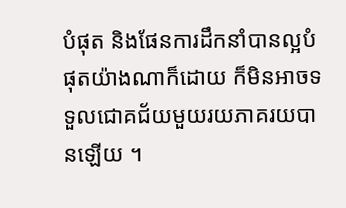បំផុត និងផែនការដឹកនាំបានល្អបំផុតយ៉ាងណាក៏ដោយ ក៏មិនអាចទទួលជោគជ័យមួយរយភាគរយបានឡើយ ។